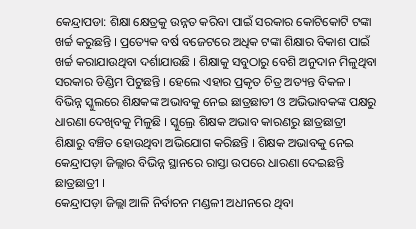କେନ୍ଦ୍ରାପଡା: ଶିକ୍ଷା କ୍ଷେତ୍ରକୁ ଉନ୍ନତ କରିବା ପାଇଁ ସରକାର କୋଟିକୋଟି ଟଙ୍କା ଖର୍ଚ୍ଚ କରୁଛନ୍ତି । ପ୍ରତ୍ୟେକ ବର୍ଷ ବଜେଟରେ ଅଧିକ ଟଙ୍କା ଶିକ୍ଷାର ବିକାଶ ପାଇଁ ଖର୍ଚ୍ଚ କରାଯାଉଥିବା ଦର୍ଶାଯାଉଛି । ଶିକ୍ଷାକୁ ସବୁଠାରୁ ବେଶି ଅନୁଦାନ ମିଳୁଥିବା ସରକାର ଡିଣ୍ଡିମ ପିଟୁଛନ୍ତି । ହେଲେ ଏହାର ପ୍ରକୃତ ଚିତ୍ର ଅତ୍ୟନ୍ତ ବିକଳ । ବିଭିନ୍ନ ସ୍କୁଲରେ ଶିକ୍ଷକଙ୍କ ଅଭାବକୁ ନେଇ ଛାତ୍ରଛାତୀ ଓ ଅଭିଭାବକଙ୍କ ପକ୍ଷରୁ ଧାରଣା ଦେଖିବକୁ ମିଳୁଛି । ସ୍କୁଲ୍ରେ ଶିକ୍ଷକ ଅଭାବ କାରଣରୁ ଛାତ୍ରଛାତ୍ରୀ ଶିକ୍ଷାରୁ ବଞ୍ଚିତ ହୋଉଥିବା ଅଭିଯୋଗ କରିଛନ୍ତି । ଶିକ୍ଷକ ଅଭାବକୁ ନେଇ କେନ୍ଦ୍ରାପଡ଼ା ଜିଲ୍ଲାର ବିଭିନ୍ନ ସ୍ଥାନରେ ରାସ୍ତା ଉପରେ ଧାରଣା ଦେଇଛନ୍ତି ଛାତ୍ରଛାତ୍ରୀ ।
କେନ୍ଦ୍ରାପଡ଼ା ଜିଲ୍ଲା ଆଳି ନିର୍ବାଚନ ମଣ୍ଡଳୀ ଅଧୀନରେ ଥିବା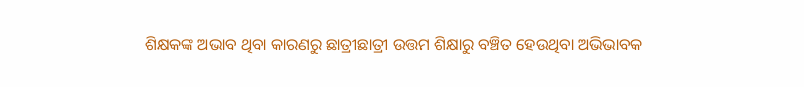ଶିକ୍ଷକଙ୍କ ଅଭାବ ଥିବା କାରଣରୁ ଛାତ୍ରୀଛାତ୍ରୀ ଉତ୍ତମ ଶିକ୍ଷାରୁ ବଞ୍ଚିତ ହେଉଥିବା ଅଭିଭାବକ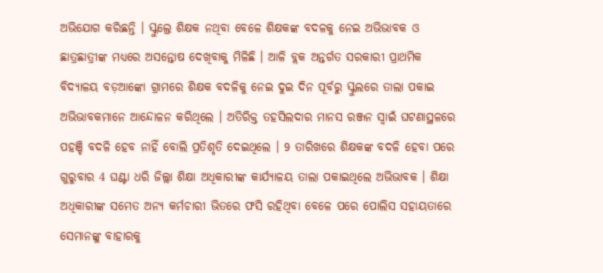ଅଭିଯୋଗ କରିଛନ୍ତି । ସ୍କୁଲ୍ରେ ଶିକ୍ଷକ ନଥିବା ବେଳେ ଶିକ୍ଷକଙ୍କ ବଦଳକୁ ନେଇ ଅଭିଭାବକ ଓ ଛାତ୍ରଛାତ୍ରୀଙ୍କ ମଧ୍ୟରେ ଅସନ୍ତୋଷ ଦେଖିବାକୁ ମିଳିଛି । ଆଳି ବ୍ଲକ ଅନ୍ତର୍ଗତ ସରକାରୀ ପ୍ରାଥମିକ ବିଦ୍ୟାଳୟ ବଡ଼ଆଙ୍କୋ ଗ୍ରାମରେ ଶିକ୍ଷକ ବଦଳିକୁ ନେଇ ଦୁଇ ଦିନ ପୂର୍ବରୁ ସ୍କୁଲରେ ତାଲା ପକାଇ ଅଭିଭାବକମାନେ ଆନ୍ଦୋଳନ କରିଥିଲେ । ଅତିରିକ୍ତ ତହସିଲଦାର ମାନସ ରଞ୍ଜନ ସ୍ୱାଇଁ ଘଟଣାସ୍ଥଳରେ ପହଞ୍ଚି ବଦଳି ହେବ ନାହିଁ ବୋଲି ପ୍ରତିଶୃତି ଦେଇଥିଲେ । 9 ତାରିଖରେ ଶିକ୍ଷକଙ୍କ ବଦଳି ହେବା ପରେ ଗୁରୁବାର 4 ଘଣ୍ଟା ଧରି ଜିଲ୍ଲା ଶିକ୍ଷା ଅଧିକାରୀଙ୍କ କାର୍ଯ୍ୟାଳୟ ତାଲା ପକାଇଥିଲେ ଅଭିଭାବକ । ଶିକ୍ଷା ଅଧିକାରୀଙ୍କ ସମେତ ଅନ୍ୟ କର୍ମଚାରୀ ଭିତରେ ଫସି ରହିଥିବା ବେଳେ ପରେ ପୋଲିସ ସହାୟତାରେ ସେମାନଙ୍କୁ ବାହାରକୁ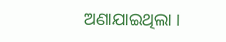ଅଣାଯାଇଥିଲା ।